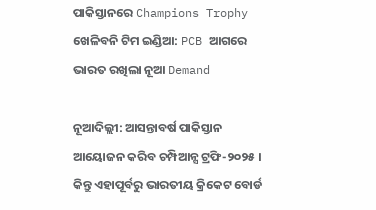ପାକିସ୍ତାନରେ Champions Trophy ଖେଳିବନି ଟିମ ଇଣ୍ଡିଆ: PCB ଆଗରେ ଭାରତ ରଖିଲା ନୂଆ Demand

ନୂଆଦିଲ୍ଲୀ: ଆସନ୍ତାବର୍ଷ ପାକିସ୍ତାନ ଆୟୋଜନ କରିବ ଚମ୍ପିଆନ୍ସ ଟ୍ରଫି-୨୦୨୫ । କିନ୍ତୁ ଏହାପୂର୍ବରୁ ଭାରତୀୟ କ୍ରିକେଟ ବୋର୍ଡ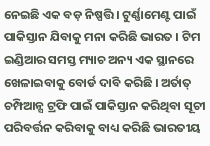ନେଇଛି ଏକ ବଡ଼ ନିଷ୍ପତ୍ତି । ଟୁର୍ଣ୍ଣାମେଣ୍ଟ ପାଇଁ ପାକିସ୍ତାନ ଯିବାକୁ ମନା କରିଛି ଭାରତ । ଟିମ ଇଣ୍ଡିଆର ସମସ୍ତ ମ୍ୟାଚ ଅନ୍ୟ ଏକ ସ୍ଥାନରେ ଖେଳାଇବାକୁ ବୋର୍ଡ ଦାବି କରିଛି । ଅର୍ତାତ୍ ଚମ୍ପିଆନ୍ସ ଟ୍ରଫି ପାଇଁ ପାକିସ୍ତାନ କରିଥିବା ସୂଚୀ ପରିବର୍ତ୍ତନ କରିବାକୁ ବାଧ୍ୟ କରିଛି ଭାରତୀୟ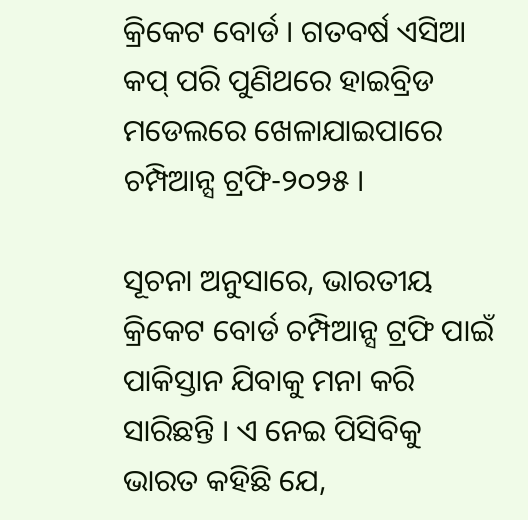କ୍ରିକେଟ ବୋର୍ଡ । ଗତବର୍ଷ ଏସିଆ କପ୍ ପରି ପୁଣିଥରେ ହାଇବ୍ରିଡ ମଡେଲରେ ଖେଳାଯାଇପାରେ ଚମ୍ପିଆନ୍ସ ଟ୍ରଫି-୨୦୨୫ ।

ସୂଚନା ଅନୁସାରେ, ଭାରତୀୟ କ୍ରିକେଟ ବୋର୍ଡ ଚମ୍ପିଆନ୍ସ ଟ୍ରଫି ପାଇଁ ପାକିସ୍ତାନ ଯିବାକୁ ମନା କରି ସାରିଛନ୍ତି । ଏ ନେଇ ପିସିବିକୁ ଭାରତ କହିଛି ଯେ,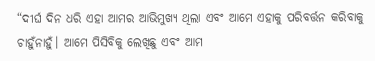“ଦୀର୍ଘ ଦିନ ଧରି ଏହା ଆମର ଆଭିମୁଖ୍ୟ ଥିଲା ଏବଂ ଆମେ ଏହାକୁ ପରିବର୍ତ୍ତନ କରିବାକୁ ଚାହୁଁନାହୁଁ। ଆମେ ପିସିବିକୁ ଲେଖିଛୁ ଏବଂ ଆମ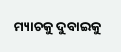ମ୍ୟାଚକୁ ଦୁବାଇକୁ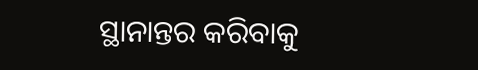ସ୍ଥାନାନ୍ତର କରିବାକୁ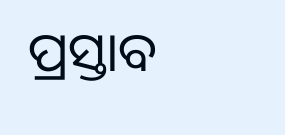ପ୍ରସ୍ତାବ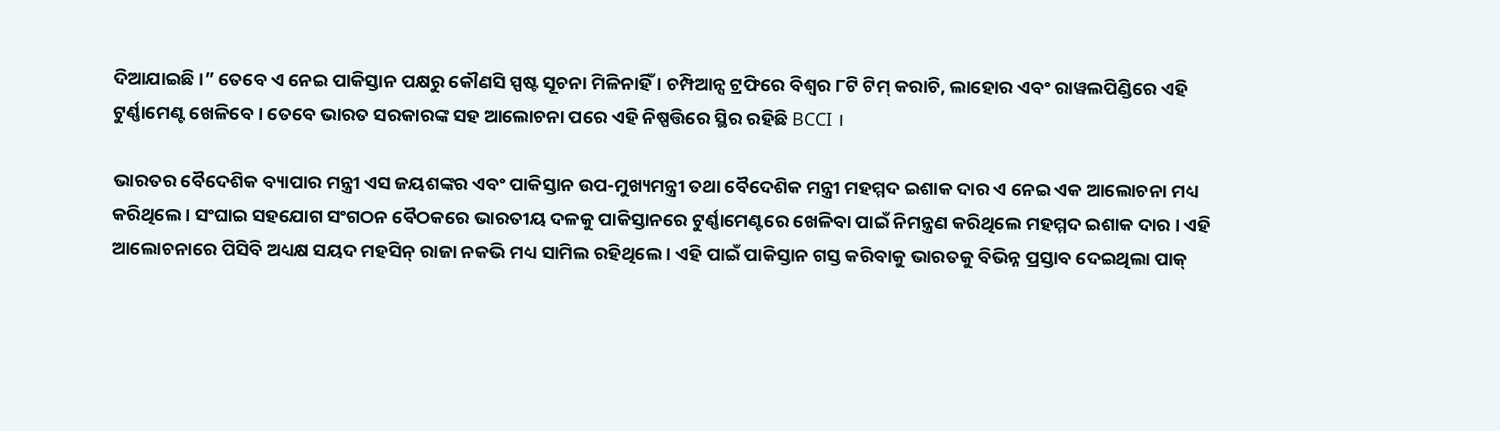ଦିଆଯାଇଛି ।” ତେବେ ଏ ନେଇ ପାକିସ୍ତାନ ପକ୍ଷରୁ କୌଣସି ସ୍ପଷ୍ଟ ସୂଚନା ମିଳିନାହିଁ । ଚମ୍ପିଆନ୍ସ ଟ୍ରଫିରେ ବିଶ୍ବର ୮ଟି ଟିମ୍ କରାଚି, ଲାହୋର ଏବଂ ରାୱଲପିଣ୍ଡିରେ ଏହି ଟୁର୍ଣ୍ଣାମେଣ୍ଟ ଖେଳିବେ । ତେବେ ଭାରତ ସରକାରଙ୍କ ସହ ଆଲୋଚନା ପରେ ଏହି ନିଷ୍ପତ୍ତିରେ ସ୍ଥିର ରହିଛି BCCI ।

ଭାରତର ବୈଦେଶିକ ବ୍ୟାପାର ମନ୍ତ୍ରୀ ଏସ ଜୟଶଙ୍କର ଏବଂ ପାକିସ୍ତାନ ଉପ-ମୁଖ୍ୟମନ୍ତ୍ରୀ ତଥା ବୈଦେଶିକ ମନ୍ତ୍ରୀ ମହମ୍ମଦ ଇଶାକ ଦାର ଏ ନେଇ ଏକ ଆଲୋଚନା ମଧ୍ୟ କରିଥିଲେ । ସଂଘାଇ ସହଯୋଗ ସଂଗଠନ ବୈଠକରେ ଭାରତୀୟ ଦଳକୁ ପାକିସ୍ତାନରେ ଟୁର୍ଣ୍ଣାମେଣ୍ଟରେ ଖେଳିବା ପାଇଁ ନିମନ୍ତ୍ରଣ କରିଥିଲେ ମହମ୍ମଦ ଇଶାକ ଦାର । ଏହି ଆଲୋଚନାରେ ପିସିବି ଅଧ୍ୟକ୍ଷ ସୟଦ ମହସିନ୍ ରାଜା ନକଭି ମଧ୍ୟ ସାମିଲ ରହିଥିଲେ । ଏହି ପାଇଁ ପାକିସ୍ତାନ ଗସ୍ତ କରିବାକୁ ଭାରତକୁ ବିଭିନ୍ନ ପ୍ରସ୍ତାବ ଦେଇଥିଲା ପାକ୍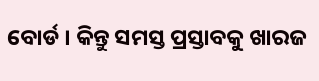ବୋର୍ଡ । କିନ୍ତୁ ସମସ୍ତ ପ୍ରସ୍ତାବକୁ ଖାରଜ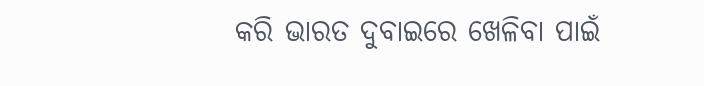କରି ଭାରତ ଦୁବାଇରେ ଖେଳିବା ପାଇଁ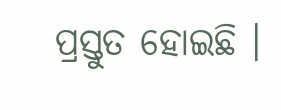ପ୍ରସ୍ତୁତ ହୋଇଛି ।